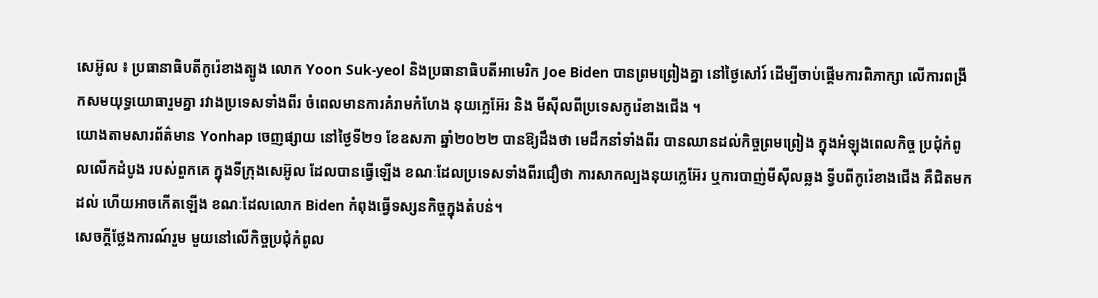សេអ៊ូល ៖ ប្រធានាធិបតីកូរ៉េខាងត្បូង លោក Yoon Suk-yeol និងប្រធានាធិបតីអាមេរិក Joe Biden បានព្រមព្រៀងគ្នា នៅថ្ងៃសៅរ៍ ដើម្បីចាប់ផ្តើមការពិភាក្សា លើការពង្រីកសមយុទ្ធយោធារួមគ្នា រវាងប្រទេសទាំងពីរ ចំពេលមានការគំរាមកំហែង នុយក្លេអ៊ែរ និង មីស៊ីលពីប្រទេសកូរ៉េខាងជើង ។
យោងតាមសារព័ត៌មាន Yonhap ចេញផ្សាយ នៅថ្ងៃទី២១ ខែឧសភា ឆ្នាំ២០២២ បានឱ្យដឹងថា មេដឹកនាំទាំងពីរ បានឈានដល់កិច្ចព្រមព្រៀង ក្នុងអំឡុងពេលកិច្ច ប្រជុំកំពូលលើកដំបូង របស់ពួកគេ ក្នុងទីក្រុងសេអ៊ូល ដែលបានធ្វើឡើង ខណៈដែលប្រទេសទាំងពីរជឿថា ការសាកល្បងនុយក្លេអ៊ែរ ឬការបាញ់មីស៊ីលឆ្លង ទ្វីបពីកូរ៉េខាងជើង គឺជិតមកដល់ ហើយអាចកើតឡើង ខណៈដែលលោក Biden កំពុងធ្វើទស្សនកិច្ចក្នុងតំបន់។
សេចក្តីថ្លែងការណ៍រួម មួយនៅលើកិច្ចប្រជុំកំពូល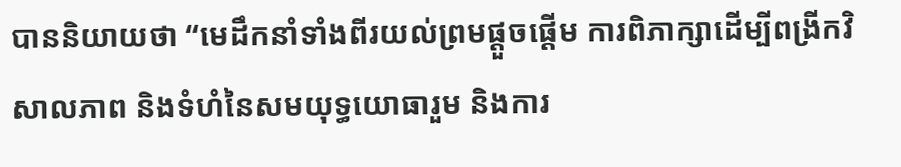បាននិយាយថា “មេដឹកនាំទាំងពីរយល់ព្រមផ្តួចផ្តើម ការពិភាក្សាដើម្បីពង្រីកវិសាលភាព និងទំហំនៃសមយុទ្ធយោធារួម និងការ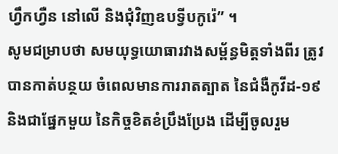ហ្វឹកហ្វឺន នៅលើ និងជុំវិញឧបទ្វីបកូរ៉េ” ។
សូមជម្រាបថា សមយុទ្ធយោធារវាងសម្ព័ន្ធមិត្តទាំងពីរ ត្រូវបានកាត់បន្ថយ ចំពេលមានការរាតត្បាត នៃជំងឺកូវីដ-១៩ និងជាផ្នែកមួយ នៃកិច្ចខិតខំប្រឹងប្រែង ដើម្បីចូលរួម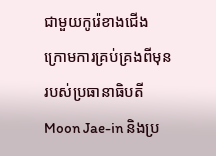ជាមួយកូរ៉េខាងជើង ក្រោមការគ្រប់គ្រងពីមុន របស់ប្រធានាធិបតី Moon Jae-in និងប្រ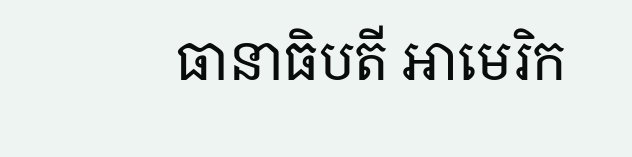ធានាធិបតី អាមេរិក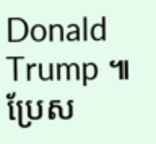Donald Trump ៕
ប្រែស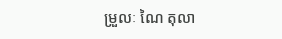ម្រួលៈ ណៃ តុលា